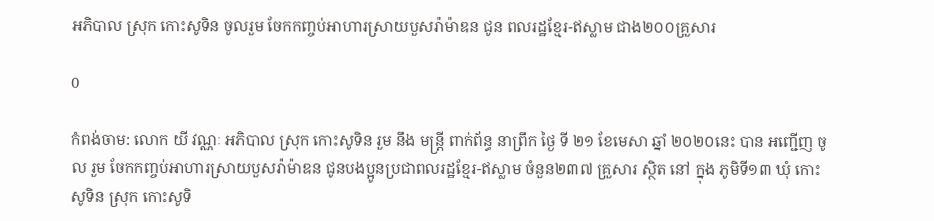អភិបាល ស្រុក កោះសូទិន ចូលរួម ចែកកញ្ចប់អាហារស្រាយបួសរ៉ាម៉ាឌន ជូន ពលរដ្ឋខ្មែរ-ឥស្លាម ជាង២០០គ្រួសារ

0

កំពង់ចាម: លោក យី វណ្ណៈ អភិបាល ស្រុក កោះសូទិន រួម នឹង មន្ត្រី ពាក់ព័ន្ធ នាព្រឹក ថ្ងៃ ទី ២១ ខែមេសា ឆ្នាំ ២០២០នេះ បាន អញ្ជើញ ចូល រួម ចែកកញ្ចប់អាហារស្រាយបួសរ៉ាម៉ាឌន ជូនបងប្អូនប្រជាពលរដ្ឋខ្មែរ-ឥស្លាម ចំនួន២៣៧ គ្រួសារ ស្ថិត នៅ ក្នុង ភូមិទី១៣ ឃុំ កោះសូទិន ស្រុក កោះសូទិ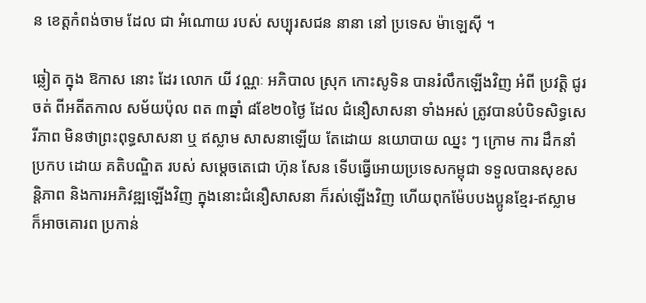ន ខេត្តកំពង់ចាម ដែល ជា អំណោយ របស់ សប្បុរសជន នានា នៅ ប្រទេស ម៉ាឡេស៊ី ។

ឆ្លៀត ក្នុង ឱកាស នោះ ដែរ លោក យី វណ្ណៈ អភិបាល ស្រុក កោះសូទិន បានរំលឹកឡើងវិញ អំពី ប្រវត្តិ ជូរចត់ ពីអតីតកាល សម័យប៉ុល ពត ៣ឆ្នាំ ៨ខែ២០ថ្ងៃ ដែល ជំនឿសាសនា ទាំងអស់ ត្រូវបានបំបិទសិទ្ធសេរីភាព មិនថាព្រះពុទ្ធសាសនា ឬ ឥស្លាម សាសនាឡើយ តែដោយ នយោបាយ ឈ្នះ ៗ ក្រោម ការ ដឹកនាំ ប្រកប ដោយ គតិបណ្ឌិត របស់ សម្តេចតេជោ ហ៊ុន សែន ទើបធ្វើអោយប្រទេសកម្ពុជា ទទួលបានសុខសន្តិភាព និងការអភិវឌ្ឍឡើងវិញ ក្នុងនោះជំនឿសាសនា ក៏រស់ឡើងវិញ ហើយពុកម៉ែបបងប្អូនខ្មែរ-ឥស្លាមក៏អាចគោរព ប្រកាន់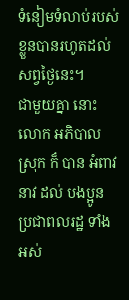ទំនៀមទំលាប់របស់ខ្លួនបានរហូតដល់សព្វថ្ងៃនេះ។
ជាមួយគ្នា នោះ លោក អភិបាល ស្រុក ក៏ បាន អំពាវនាវ ដល់ បងប្អូន ប្រជាពលរដ្ឋ ទាំងអស់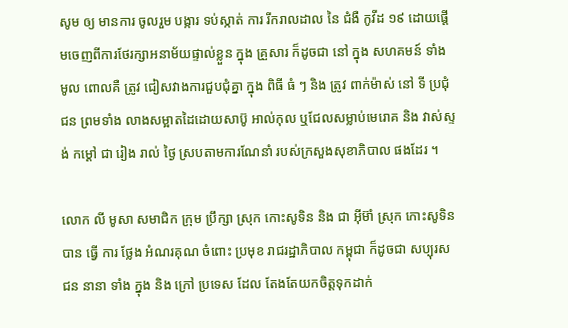សូម ឲ្យ មានការ ចូលរួម បង្ការ ទប់ស្កាត់ ការ រីករាលដាល នៃ ជំងឺ កូវីដ ១៩ ដោយផ្តើមចេញពីការថែរក្សាអនាម័យផ្ទាល់ខ្លួន ក្នុង គ្រួសារ ក៏ដូចជា នៅ ក្នុង សហគមន៍ ទាំង មូល ពោលគឺ ត្រូវ ជៀសវាងការជួបជុំគ្នា ក្នុង ពិធី ធំ ៗ និង ត្រូវ ពាក់ម៉ាស់ នៅ ទី ប្រជុំជន ព្រមទាំង លាងសម្អាតដៃដោយសាប៊ូ អាល់កុល ឬជែលសម្លាប់មេរោគ និង វាស់ស្ទង់ កម្ដៅ ជា រៀង រាល់ ថ្ងៃ ស្របតាមការណែនាំ របស់ក្រសួងសុខាភិបាល ផងដែរ ។

លោក លី មូសា សមាជិក ក្រុម ប្រឹក្សា ស្រុក កោះសូទិន និង ជា អ៊ីម៊ាំ ស្រុក កោះសូទិន បាន ធ្វេី ការ ថ្លែង អំណរគុណ ចំពោះ ប្រមុខ រាជរដ្ឋាភិបាល កម្ពុជា ក៏ដូចជា សប្បុរសជន នានា ទាំង ក្នុង និង ក្រៅ ប្រទេស ដែល តែងតែយកចិត្តទុកដាក់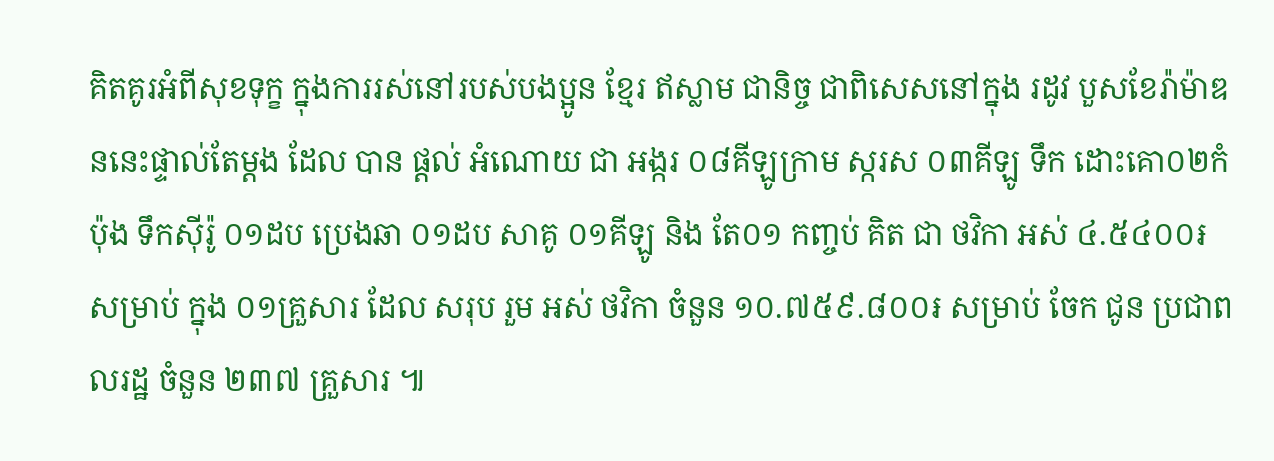គិតគូរអំពីសុខទុក្ខ ក្នុងការរស់នៅរបស់បងប្អូន ខ្មែរ ឥស្លាម ជានិច្ច ជាពិសេសនៅក្នុង រដូវ បួសខែរ៉ាម៉ាឌននេះផ្ទាល់តែម្តង ដែល បាន ផ្តល់ អំណោយ ជា អង្ករ ០៨គីឡូក្រាម ស្ករស ០៣គីឡូ ទឹក ដោះគោ០២កំប៉ុង ទឹកស៊ីរ៉ូ ០១ដប ប្រេងឆា ០១ដប សាគូ ០១គីឡូ និង តែ០១ កញ្ចប់ គិត ជា ថវិកា អស់ ៤.៥៤០០៛ សម្រាប់ ក្នុង ០១គ្រួសារ ដែល សរុប រួម អស់ ថវិកា ចំនួន ១០.៧៥៩.៨០០៛ សម្រាប់ ចែក ជូន ប្រជាពលរដ្ឋ ចំនួន ២៣៧ គ្រួសារ ៕